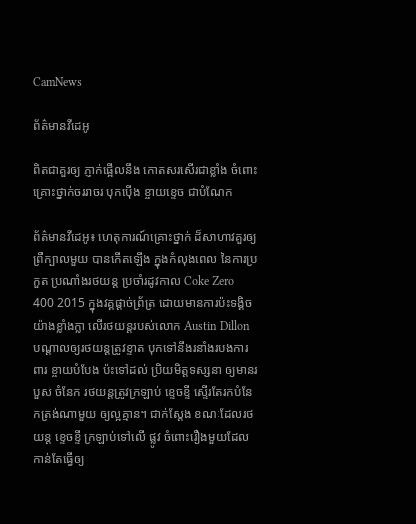CamNews

ព័ត៌មានវីដេអូ

ពិតជាគួរឲ្យ ភ្ញាក់ផ្អើលនឹង កោតសរសើរជាខ្លាំង ចំពោះគ្រោះថ្នាក់ចររាចរ បុកប៉ើង ខ្ចាយខ្ទេច ជាបំណែក

ព័ត៌មានវីដេអូ៖ ហេតុការណ៍គ្រោះថ្នាក់ ដ៏សាហាវគួរឲ្យព្រឺក្បាលមួយ បានកើតឡើង ក្នុងកំលុងពេល នៃការប្រកួត ប្រណាំងរថយន្ដ ប្រចាំរដូវកាល Coke Zero 400 2015 ក្នុងវគ្គផ្ដាច់ព្រ័ត្រ ដោយមានការប៉ះទង្គិចយ៉ាងខ្លាំងក្លា លើរថយន្ដរបស់លោក Austin Dillon បណ្ដាលឲ្យរថយន្ដត្រូវខ្ទាត បុកទៅនឹងរនាំងរបងការពារ ខ្ចាយបំបែង ប៉ះទៅដល់ ប្រិយមិត្ដទស្សនា ឲ្យមានរបួស ចំនែក រថយន្ដត្រូវក្រឡាប់ ខ្ទេចខ្ទី ស្ទើរតែរកបំនែកត្រង់ណាមួយ ឲ្យល្អគ្មាន។ ជាក់ស្ដែង ខណៈដែលរថយន្ដ ខ្ទេចខ្ទី ក្រឡាប់ទៅលើ ផ្លូវ ចំពោះរឿងមួយដែលកាន់តែធ្វើឲ្យ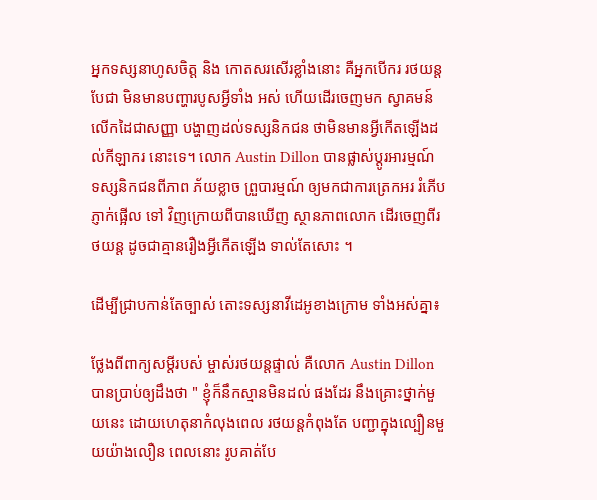អ្នកទស្សនាហូសចិត្ដ និង កោតសរសើរខ្លាំងនោះ គឺអ្នកបើករ រថយន្ដបែជា មិនមានបញ្ហារបូសអ្វីទាំង អស់ ហើយដើរចេញមក ស្វាគមន៍ លើកដៃជាសញ្ញា បង្ហាញដល់ទស្សនិកជន ថាមិនមានអ្វីកើតឡើងដល់កីឡាករ នោះទេ។ លោក Austin Dillon បានផ្លាស់ប្ដូរអារម្មណ៍ ទស្សនិកជនពីភាព ភ័យខ្លាច ព្រួបារម្មណ៍ ឲ្យមកជាការត្រេកអរ រំភើប ភ្ញាក់ផ្អើល ទៅ វិញក្រោយពីបានឃើញ ស្ថានភាពលោក ដើរចេញពីរថយន្ដ ដូចជាគ្មានរឿងអ្វីកើតឡើង ទាល់តែសោះ ។

ដើម្បីជ្រាបកាន់តែច្បាស់ តោះទស្សនាវីដេអូខាងក្រោម ទាំងអស់គ្នា៖

ថ្លែងពីពាក្យសម្ដីរបស់ ម្ចាស់រថយន្ដផ្ទាល់ គឺលោក Austin Dillon បានប្រាប់ឲ្យដឹងថា " ខ្ញុំក៏នឹកស្មានមិនដល់ ផងដែរ នឹងគ្រោះថ្នាក់មួយនេះ ដោយហេតុនាកំលុងពេល រថយន្ដកំពុងតែ បញ្ជាក្នុងល្បឿនមួយយ៉ាងលឿន ពេលនោះ រូបគាត់បែ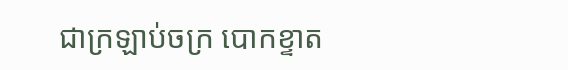ជាក្រឡាប់ចក្រ បោកខ្ទាត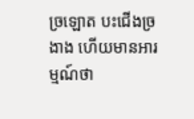ច្រឡោត បះជើងច្រងាង ហើយមានអារម្មណ៍ថា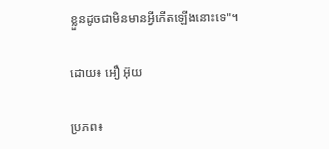ខ្លួនដូចជាមិនមានអ្វីកើតឡើងនោះទេ"។

ដោយ៖ អឿ អ៊ុយ

ប្រភព៖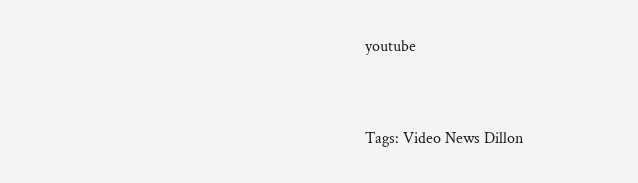youtube


Tags: Video News Dillon